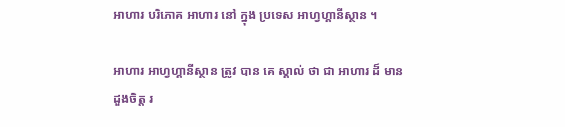អាហារ បរិភោគ អាហារ នៅ ក្នុង ប្រទេស អាហ្វហ្គានីស្ថាន ។

អាហារ អាហ្វហ្គានីស្ថាន ត្រូវ បាន គេ ស្គាល់ ថា ជា អាហារ ដ៏ មាន ដួងចិត្ត រ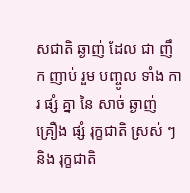សជាតិ ឆ្ងាញ់ ដែល ជា ញឹក ញាប់ រួម បញ្ចូល ទាំង ការ ផ្សំ គ្នា នៃ សាច់ ឆ្ងាញ់ គ្រឿង ផ្សំ រុក្ខជាតិ ស្រស់ ៗ និង រុក្ខជាតិ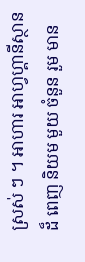ស្រស់ ៗ ។ អាហារ អាហ្វហ្គានីស្ថាន ដ៏ ពេញ និយម មួយ ចំនួន រួម មាន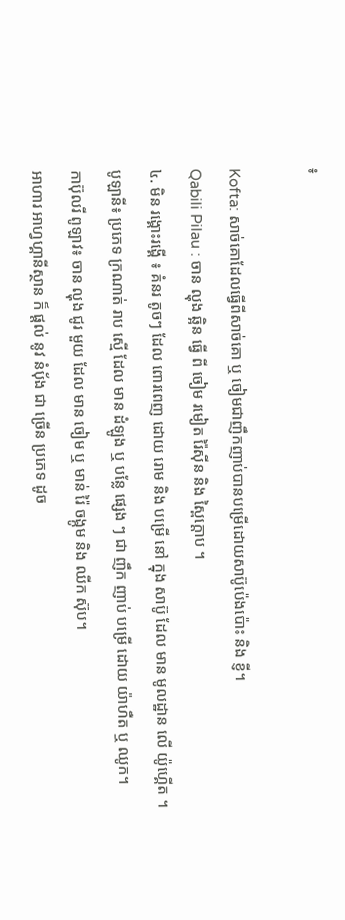៖

Kofta: សាច់គោដែលធ្វើពីសាច់គោ ឬ ចៀមជាញឹកញាប់បានបម្រើដោយសាប៊ូប៉េងប៉ោះ និង ខ្ញី។
Qabili Pilau : ចាន ល្ហុង ឆ្អិន ធ្វើ ពី ចៀម រមៀត រ៉ៃស៊ីន និង ស្ពៃក្តោប ។
៤. មិន រង្គោះរង្គើ ៖ គំនរ តូចៗ ដែល ពោរពេញ ដោយ រោម និង បម្រើ នៅ ក្នុង សាប៊ូ ដែល មាន មូលដ្ឋាន លើ យ៉ូហ្គើត ។
បូឡានី៖ ប្រភេទ ក្រណាត់ រាប ស្មើ ដែល មាន ដំឡូង ឬ បន្លែ ផ្សេង ៗ ជា ញឹក ញាប់ បម្រើ ដោយ យ៉ាហឺត ឬ ឈូក។
កាប៊ុលរី ពូឡាវ៖ ចាន ល្ហុង ជូរ មួយ ដែល មាន ចៀម ឬ មាន់ រ៉ៃ ចង្កូម និង ឈីក ស៊ុប។
អាហារ អាហ្វហ្គានីស្ថាន ក៏ ផ្តល់ នូវ នំបុ័ង ជា ច្រើន ប្រភេទ ដូច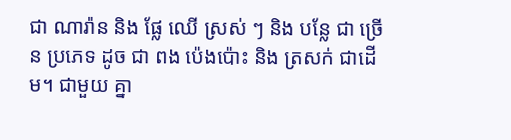ជា ណារ៉ាន និង ផ្លែ ឈើ ស្រស់ ៗ និង បន្លែ ជា ច្រើន ប្រភេទ ដូច ជា ពង ប៉េងប៉ោះ និង ត្រសក់ ជាដើម។ ជាមួយ គ្នា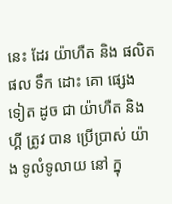នេះ ដែរ យ៉ាហឺត និង ផលិត ផល ទឹក ដោះ គោ ផ្សេង ទៀត ដូច ជា យ៉ាហឺត និង ហ្គី ត្រូវ បាន ប្រើប្រាស់ យ៉ាង ទូលំទូលាយ នៅ ក្នុ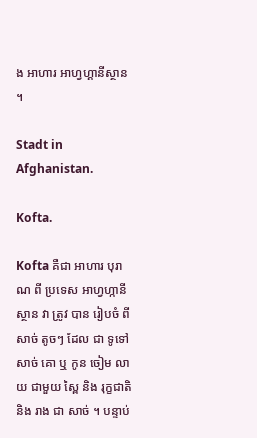ង អាហារ អាហ្វហ្គានីស្ថាន ។

Stadt in Afghanistan.

Kofta.

Kofta គឺជា អាហារ បុរាណ ពី ប្រទេស អាហ្វហ្កានីស្ថាន វា ត្រូវ បាន រៀបចំ ពី សាច់ តូចៗ ដែល ជា ទូទៅ សាច់ គោ ឬ កូន ចៀម លាយ ជាមួយ ស្ពៃ និង រុក្ខជាតិ និង រាង ជា សាច់ ។ បន្ទាប់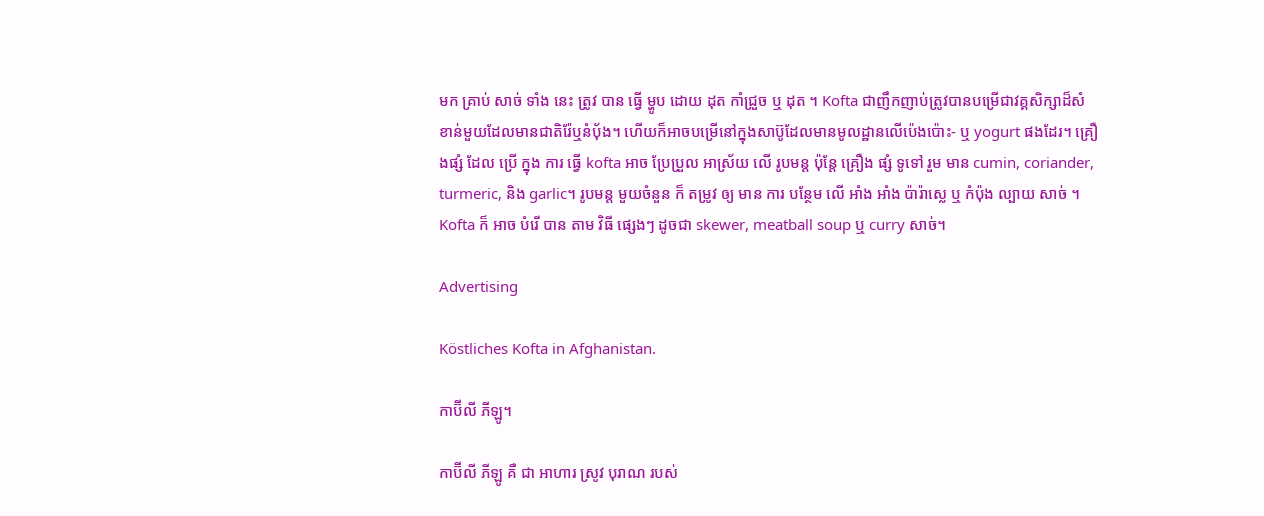មក គ្រាប់ សាច់ ទាំង នេះ ត្រូវ បាន ធ្វើ ម្ហូប ដោយ ដុត កាំជ្រួច ឬ ដុត ។ Kofta ជាញឹកញាប់ត្រូវបានបម្រើជាវគ្គសិក្សាដ៏សំខាន់មួយដែលមានជាតិរ៉ែឬនំប៉័ង។ ហើយក៏អាចបម្រើនៅក្នុងសាប៊ូដែលមានមូលដ្ឋានលើប៉េងប៉ោះ- ឬ yogurt ផងដែរ។ គ្រឿងផ្សំ ដែល ប្រើ ក្នុង ការ ធ្វើ kofta អាច ប្រែប្រួល អាស្រ័យ លើ រូបមន្ត ប៉ុន្តែ គ្រឿង ផ្សំ ទូទៅ រួម មាន cumin, coriander, turmeric, និង garlic។ រូបមន្ត មួយចំនួន ក៏ តម្រូវ ឲ្យ មាន ការ បន្ថែម លើ អាំង អាំង ប៉ារ៉ាស្លេ ឬ កំប៉ុង ល្បាយ សាច់ ។ Kofta ក៏ អាច បំរើ បាន តាម វិធី ផ្សេងៗ ដូចជា skewer, meatball soup ឬ curry សាច់។

Advertising

Köstliches Kofta in Afghanistan.

កាប៊ីលី ភីឡូ។

កាប៊ីលី ភីឡូ គឺ ជា អាហារ ស្រូវ បុរាណ របស់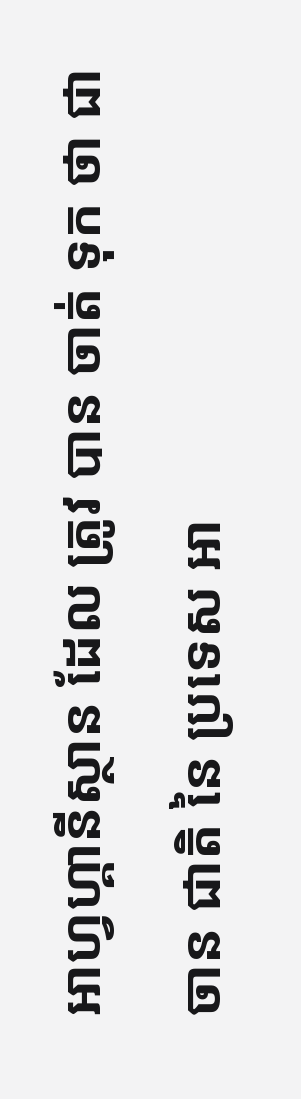អាហ្វហ្គានីស្ថាន ដែល ត្រូវ បាន ចាត់ ទុក ថា ជា ចាន ជាតិ នៃ ប្រទេស អា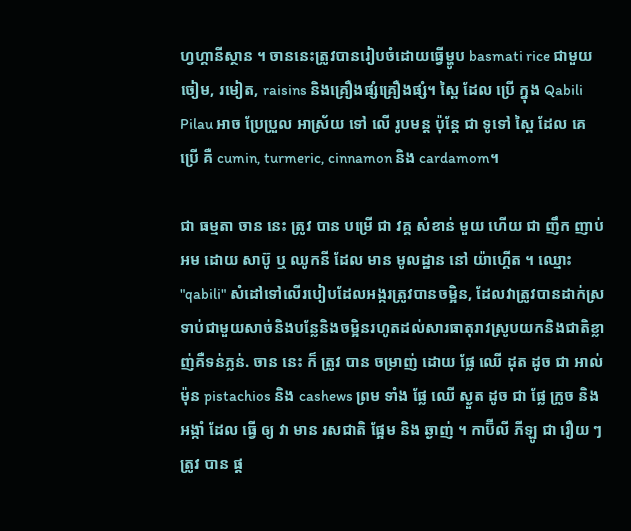ហ្វហ្គានីស្ថាន ។ ចាននេះត្រូវបានរៀបចំដោយធ្វើម្ហូប basmati rice ជាមួយចៀម, រមៀត, raisins និងគ្រឿងផ្សំគ្រឿងផ្សំ។ ស្ពៃ ដែល ប្រើ ក្នុង Qabili Pilau អាច ប្រែប្រួល អាស្រ័យ ទៅ លើ រូបមន្ត ប៉ុន្តែ ជា ទូទៅ ស្ពៃ ដែល គេ ប្រើ គឺ cumin, turmeric, cinnamon និង cardamom។

ជា ធម្មតា ចាន នេះ ត្រូវ បាន បម្រើ ជា វគ្គ សំខាន់ មួយ ហើយ ជា ញឹក ញាប់ អម ដោយ សាប៊ូ ឬ ឈូកនី ដែល មាន មូលដ្ឋាន នៅ យ៉ាហ្គើត ។ ឈ្មោះ "qabili" សំដៅទៅលើរបៀបដែលអង្ករត្រូវបានចម្អិន, ដែលវាត្រូវបានដាក់ស្រទាប់ជាមួយសាច់និងបន្លែនិងចម្អិនរហូតដល់សារធាតុរាវស្រូបយកនិងជាតិខ្លាញ់គឺទន់ភ្លន់. ចាន នេះ ក៏ ត្រូវ បាន ចម្រាញ់ ដោយ ផ្លែ ឈើ ដុត ដូច ជា អាល់ម៉ុន pistachios និង cashews ព្រម ទាំង ផ្លែ ឈើ ស្ងួត ដូច ជា ផ្លែ ក្រូច និង អង្កាំ ដែល ធ្វើ ឲ្យ វា មាន រសជាតិ ផ្អែម និង ឆ្ងាញ់ ។ កាប៊ីលី ភីឡូ ជា រឿយ ៗ ត្រូវ បាន ផ្ត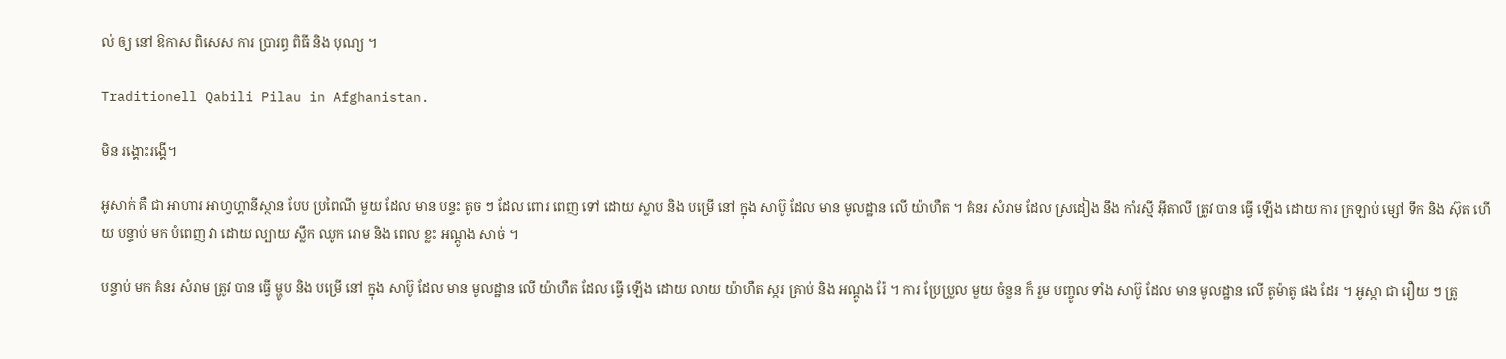ល់ ឲ្យ នៅ ឱកាស ពិសេស ការ ប្រារព្ធ ពិធី និង បុណ្យ ។

Traditionell Qabili Pilau in Afghanistan.

មិន រង្គោះរង្គើ។

អូសាក់ គឺ ជា អាហារ អាហ្វហ្គានីស្ថាន បែប ប្រពៃណី មួយ ដែល មាន បន្ទះ តូច ៗ ដែល ពោរ ពេញ ទៅ ដោយ ស្លាប និង បម្រើ នៅ ក្នុង សាប៊ូ ដែល មាន មូលដ្ឋាន លើ យ៉ាហឺត ។ គំនរ សំរាម ដែល ស្រដៀង នឹង កាំរស្មី អ៊ីតាលី ត្រូវ បាន ធ្វើ ឡើង ដោយ ការ ក្រឡាប់ ម្សៅ ទឹក និង ស៊ុត ហើយ បន្ទាប់ មក បំពេញ វា ដោយ ល្បាយ ស្លឹក ឈូក រោម និង ពេល ខ្លះ អណ្តូង សាច់ ។

បន្ទាប់ មក គំនរ សំរាម ត្រូវ បាន ធ្វើ ម្ហូប និង បម្រើ នៅ ក្នុង សាប៊ូ ដែល មាន មូលដ្ឋាន លើ យ៉ាហឺត ដែល ធ្វើ ឡើង ដោយ លាយ យ៉ាហឺត ស្ករ គ្រាប់ និង អណ្តូង រ៉ែ ។ ការ ប្រែប្រួល មួយ ចំនួន ក៏ រួម បញ្ចូល ទាំង សាប៊ូ ដែល មាន មូលដ្ឋាន លើ តូម៉ាតូ ផង ដែរ ។ អូស្កា ជា រឿយ ៗ ត្រូ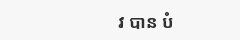វ បាន បំ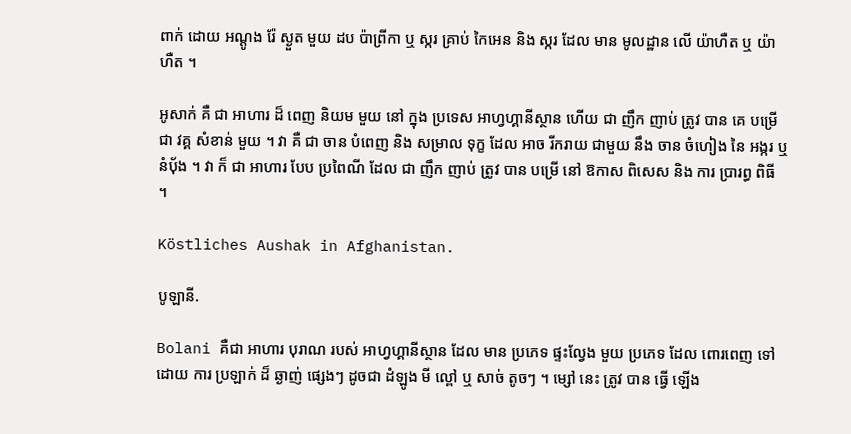ពាក់ ដោយ អណ្តូង រ៉ែ ស្ងួត មួយ ដប ប៉ាព្រីកា ឬ ស្ករ គ្រាប់ កៃអេន និង ស្ករ ដែល មាន មូលដ្ឋាន លើ យ៉ាហឺត ឬ យ៉ាហឺត ។

អូសាក់ គឺ ជា អាហារ ដ៏ ពេញ និយម មួយ នៅ ក្នុង ប្រទេស អាហ្វហ្គានីស្ថាន ហើយ ជា ញឹក ញាប់ ត្រូវ បាន គេ បម្រើ ជា វគ្គ សំខាន់ មួយ ។ វា គឺ ជា ចាន បំពេញ និង សម្រាល ទុក្ខ ដែល អាច រីករាយ ជាមួយ នឹង ចាន ចំហៀង នៃ អង្ករ ឬ នំបុ័ង ។ វា ក៏ ជា អាហារ បែប ប្រពៃណី ដែល ជា ញឹក ញាប់ ត្រូវ បាន បម្រើ នៅ ឱកាស ពិសេស និង ការ ប្រារព្ធ ពិធី ។

Köstliches Aushak in Afghanistan.

បូឡានី.

Bolani គឺជា អាហារ បុរាណ របស់ អាហ្វហ្គានីស្ថាន ដែល មាន ប្រភេទ ផ្ទះល្វែង មួយ ប្រភេទ ដែល ពោរពេញ ទៅ ដោយ ការ ប្រឡាក់ ដ៏ ឆ្ងាញ់ ផ្សេងៗ ដូចជា ដំឡូង មី ល្ពៅ ឬ សាច់ តូចៗ ។ ម្សៅ នេះ ត្រូវ បាន ធ្វើ ឡើង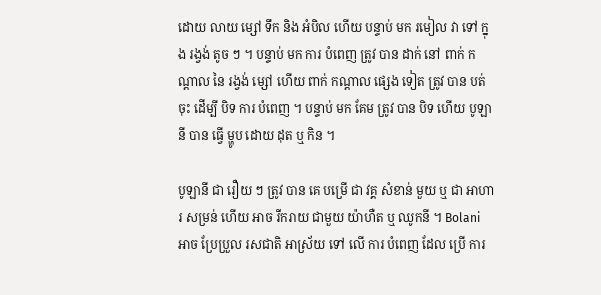ដោយ លាយ ម្សៅ ទឹក និង អំបិល ហើយ បន្ទាប់ មក រមៀល វា ទៅ ក្នុង រង្វង់ តូច ៗ ។ បន្ទាប់ មក ការ បំពេញ ត្រូវ បាន ដាក់ នៅ ពាក់ កណ្តាល នៃ រង្វង់ ម្សៅ ហើយ ពាក់ កណ្តាល ផ្សេង ទៀត ត្រូវ បាន បត់ ចុះ ដើម្បី បិទ ការ បំពេញ ។ បន្ទាប់ មក គែម ត្រូវ បាន បិទ ហើយ បូឡានី បាន ធ្វើ ម្ហូប ដោយ ដុត ឬ កិន ។

បូឡានី ជា រឿយ ៗ ត្រូវ បាន គេ បម្រើ ជា វគ្គ សំខាន់ មួយ ឬ ជា អាហារ សម្រន់ ហើយ អាច រីករាយ ជាមួយ យ៉ាហឺត ឬ ឈូកនី ។ Bolani អាច ប្រែប្រួល រសជាតិ អាស្រ័យ ទៅ លើ ការ បំពេញ ដែល ប្រើ ការ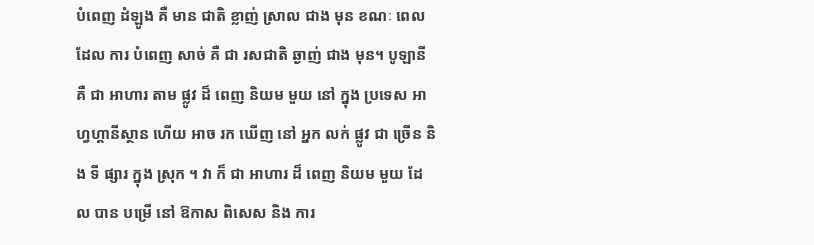បំពេញ ដំឡូង គឺ មាន ជាតិ ខ្លាញ់ ស្រាល ជាង មុន ខណៈ ពេល ដែល ការ បំពេញ សាច់ គឺ ជា រសជាតិ ឆ្ងាញ់ ជាង មុន។ បូឡានី គឺ ជា អាហារ តាម ផ្លូវ ដ៏ ពេញ និយម មួយ នៅ ក្នុង ប្រទេស អាហ្វហ្គានីស្ថាន ហើយ អាច រក ឃើញ នៅ អ្នក លក់ ផ្លូវ ជា ច្រើន និង ទី ផ្សារ ក្នុង ស្រុក ។ វា ក៏ ជា អាហារ ដ៏ ពេញ និយម មួយ ដែល បាន បម្រើ នៅ ឱកាស ពិសេស និង ការ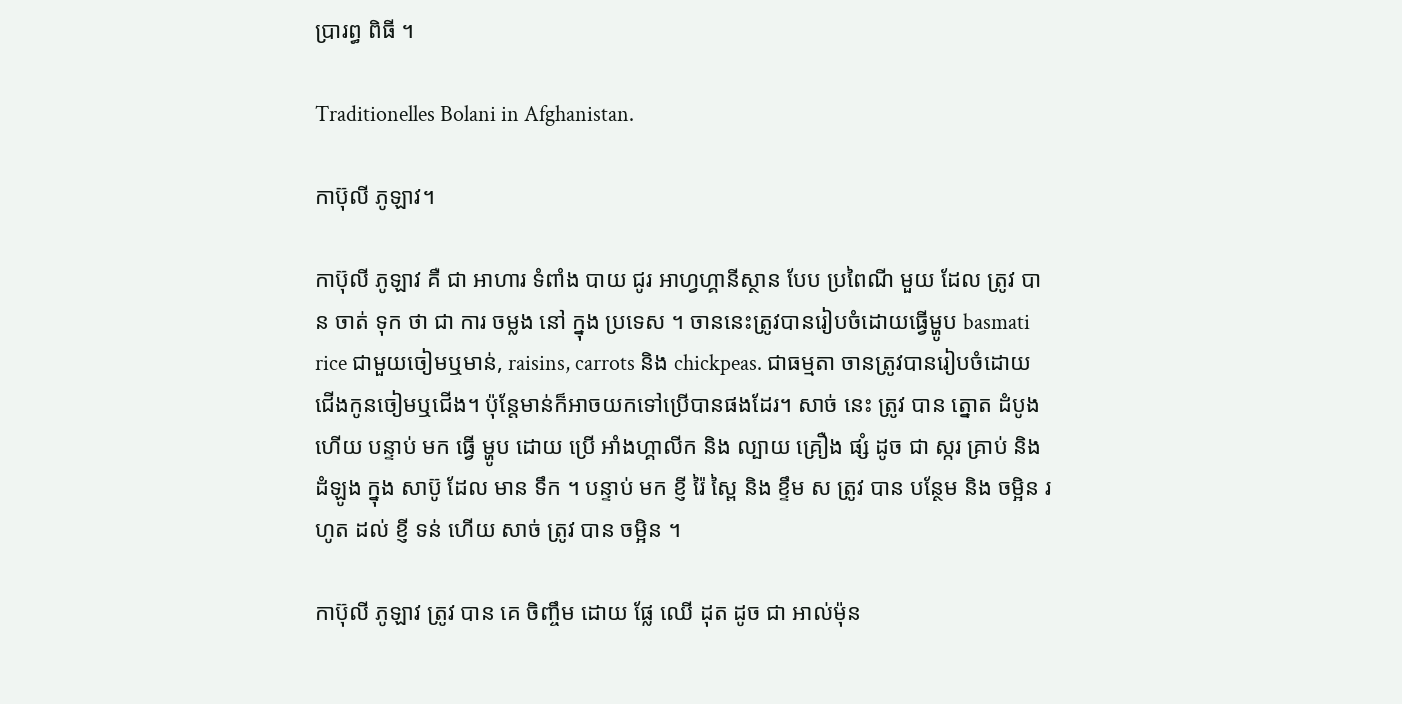ប្រារព្ធ ពិធី ។

Traditionelles Bolani in Afghanistan.

កាប៊ុលី ភូឡាវ។

កាប៊ុលី ភូឡាវ គឺ ជា អាហារ ទំពាំង បាយ ជូរ អាហ្វហ្គានីស្ថាន បែប ប្រពៃណី មួយ ដែល ត្រូវ បាន ចាត់ ទុក ថា ជា ការ ចម្លង នៅ ក្នុង ប្រទេស ។ ចាននេះត្រូវបានរៀបចំដោយធ្វើម្ហូប basmati rice ជាមួយចៀមឬមាន់, raisins, carrots និង chickpeas. ជាធម្មតា ចានត្រូវបានរៀបចំដោយជើងកូនចៀមឬជើង។ ប៉ុន្តែមាន់ក៏អាចយកទៅប្រើបានផងដែរ។ សាច់ នេះ ត្រូវ បាន ត្នោត ដំបូង ហើយ បន្ទាប់ មក ធ្វើ ម្ហូប ដោយ ប្រើ អាំងហ្គាលីក និង ល្បាយ គ្រឿង ផ្សំ ដូច ជា ស្ករ គ្រាប់ និង ដំឡូង ក្នុង សាប៊ូ ដែល មាន ទឹក ។ បន្ទាប់ មក ខ្ញី រ៉ៃ ស្ពៃ និង ខ្ទឹម ស ត្រូវ បាន បន្ថែម និង ចម្អិន រហូត ដល់ ខ្ញី ទន់ ហើយ សាច់ ត្រូវ បាន ចម្អិន ។

កាប៊ុលី ភូឡាវ ត្រូវ បាន គេ ចិញ្ចឹម ដោយ ផ្លែ ឈើ ដុត ដូច ជា អាល់ម៉ុន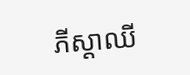ភីស្តាឈី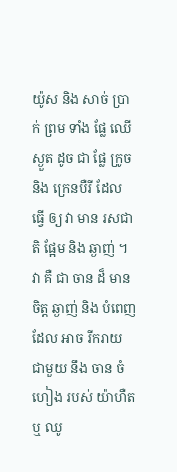យ៉ូស និង សាច់ ប្រាក់ ព្រម ទាំង ផ្លែ ឈើ ស្ងួត ដូច ជា ផ្លែ ក្រូច និង ក្រេនបឺរី ដែល ធ្វើ ឲ្យ វា មាន រសជាតិ ផ្អែម និង ឆ្ងាញ់ ។ វា គឺ ជា ចាន ដ៏ មាន ចិត្ត ឆ្ងាញ់ និង បំពេញ ដែល អាច រីករាយ ជាមួយ នឹង ចាន ចំហៀង របស់ យ៉ាហឺត ឬ ឈូ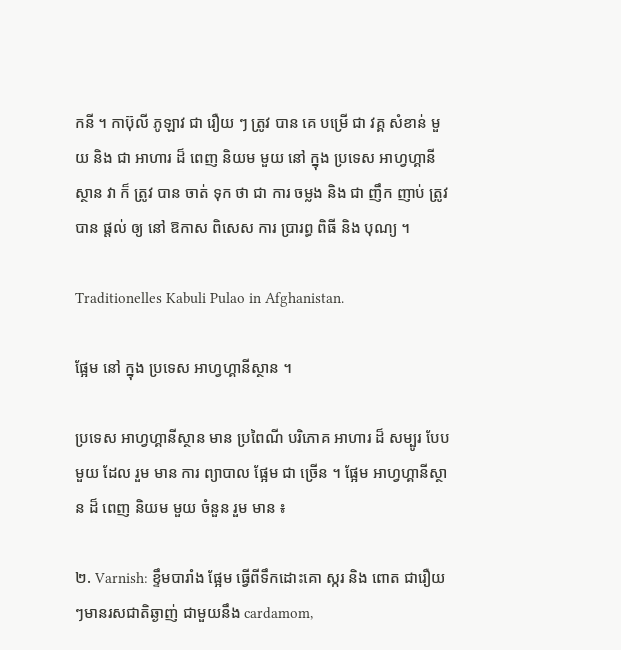កនី ។ កាប៊ុលី ភូឡាវ ជា រឿយ ៗ ត្រូវ បាន គេ បម្រើ ជា វគ្គ សំខាន់ មួយ និង ជា អាហារ ដ៏ ពេញ និយម មួយ នៅ ក្នុង ប្រទេស អាហ្វហ្គានីស្ថាន វា ក៏ ត្រូវ បាន ចាត់ ទុក ថា ជា ការ ចម្លង និង ជា ញឹក ញាប់ ត្រូវ បាន ផ្តល់ ឲ្យ នៅ ឱកាស ពិសេស ការ ប្រារព្ធ ពិធី និង បុណ្យ ។

Traditionelles Kabuli Pulao in Afghanistan.

ផ្អែម នៅ ក្នុង ប្រទេស អាហ្វហ្គានីស្ថាន ។

ប្រទេស អាហ្វហ្គានីស្ថាន មាន ប្រពៃណី បរិភោគ អាហារ ដ៏ សម្បូរ បែប មួយ ដែល រួម មាន ការ ព្យាបាល ផ្អែម ជា ច្រើន ។ ផ្អែម អាហ្វហ្គានីស្ថាន ដ៏ ពេញ និយម មួយ ចំនួន រួម មាន ៖

២. Varnish: ខ្ទឹមបារាំង ផ្អែម ធ្វើពីទឹកដោះគោ ស្ករ និង ពោត ជារឿយៗមានរសជាតិឆ្ងាញ់ ជាមួយនឹង cardamom,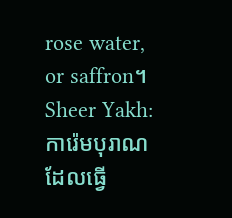rose water, or saffron។
Sheer Yakh: ការ៉េមបុរាណដែលធ្វើ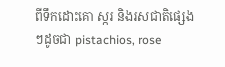ពីទឹកដោះគោ ស្ករ និងរសជាតិផ្សេងៗដូចជា pistachios, rose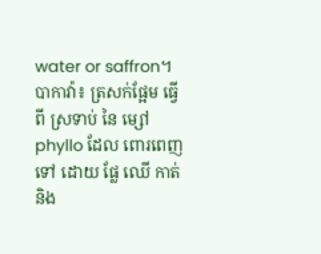water or saffron។
បាកាវ៉ា៖ ត្រសក់ផ្អែម ធ្វើ ពី ស្រទាប់ នៃ ម្សៅ phyllo ដែល ពោរពេញ ទៅ ដោយ ផ្លែ ឈើ កាត់ និង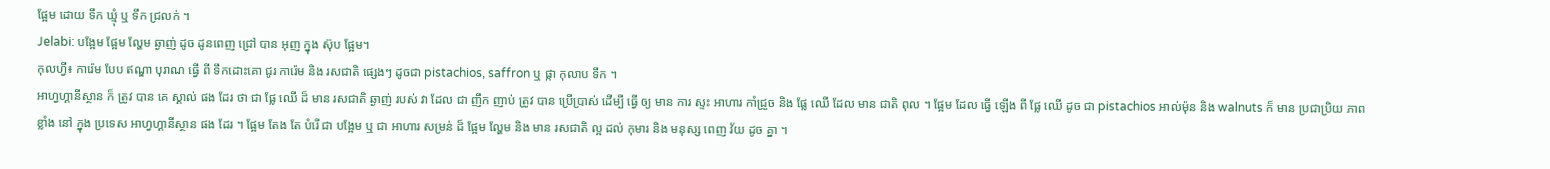ផ្អែម ដោយ ទឹក ឃ្មុំ ឬ ទឹក ជ្រលក់ ។
Jelabi: បង្អែម ផ្អែម ល្ហែម ឆ្ងាញ់ ដូច ដូនពេញ ជ្រៅ បាន អុញ ក្នុង ស៊ុប ផ្អែម។
កុលហ្វី៖ ការ៉េម បែប ឥណ្ឌា បុរាណ ធ្វើ ពី ទឹកដោះគោ ជូរ ការ៉េម និង រសជាតិ ផ្សេងៗ ដូចជា pistachios, saffron ឬ ផ្កា កុលាប ទឹក ។
អាហ្វហ្គានីស្ថាន ក៏ ត្រូវ បាន គេ ស្គាល់ ផង ដែរ ថា ជា ផ្លែ ឈើ ដ៏ មាន រសជាតិ ឆ្ងាញ់ របស់ វា ដែល ជា ញឹក ញាប់ ត្រូវ បាន ប្រើប្រាស់ ដើម្បី ធ្វើ ឲ្យ មាន ការ ស្ទះ អាហារ កាំជ្រួច និង ផ្លែ ឈើ ដែល មាន ជាតិ ពុល ។ ផ្អែម ដែល ធ្វើ ឡើង ពី ផ្លែ ឈើ ដូច ជា pistachios អាល់ម៉ុន និង walnuts ក៏ មាន ប្រជាប្រិយ ភាព ខ្លាំង នៅ ក្នុង ប្រទេស អាហ្វហ្គានីស្ថាន ផង ដែរ ។ ផ្អែម តែង តែ បំរើ ជា បង្អែម ឬ ជា អាហារ សម្រន់ ដ៏ ផ្អែម ល្ហែម និង មាន រសជាតិ ល្អ ដល់ កុមារ និង មនុស្ស ពេញ វ័យ ដូច គ្នា ។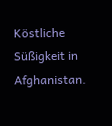Köstliche Süßigkeit in Afghanistan.